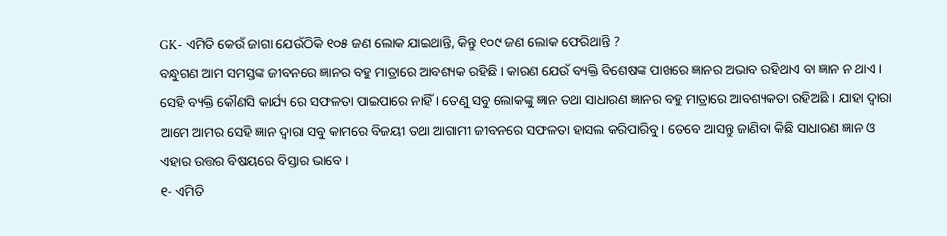GK- ଏମିତି କେଉଁ ଜାଗା ଯେଉଁଠିକି ୧୦୫ ଜଣ ଲୋକ ଯାଇଥାନ୍ତି, କିନ୍ତୁ ୧୦୯ ଜଣ ଲୋକ ଫେରିଥାନ୍ତି ?
ବନ୍ଧୁଗଣ ଆମ ସମସ୍ତଙ୍କ ଜୀବନରେ ଜ୍ଞାନର ବହୁ ମାତ୍ରାରେ ଆବଶ୍ୟକ ରହିଛି । କାରଣ ଯେଉଁ ବ୍ୟକ୍ତି ବିଶେଷଙ୍କ ପାଖରେ ଜ୍ଞାନର ଅଭାବ ରହିଥାଏ ବା ଜ୍ଞାନ ନ ଥାଏ । ସେହି ବ୍ୟକ୍ତି କୌଣସି କାର୍ଯ୍ୟ ରେ ସଫଳତା ପାଇପାରେ ନାହିଁ । ତେଣୁ ସବୁ ଲୋକଙ୍କୁ ଜ୍ଞାନ ତଥା ସାଧାରଣ ଜ୍ଞାନର ବହୁ ମାତ୍ରାରେ ଆବଶ୍ୟକତା ରହିଅଛି । ଯାହା ଦ୍ଵାରା ଆମେ ଆମର ସେହି ଜ୍ଞାନ ଦ୍ଵାରା ସବୁ କାମରେ ବିଜୟୀ ତଥା ଆଗାମୀ ଜୀବନରେ ସଫଳତା ହାସଲ କରିପାରିବୁ। ତେବେ ଆସନ୍ତୁ ଜାଣିବା କିଛି ସାଧାରଣ ଜ୍ଞାନ ଓ ଏହାର ଉତ୍ତର ବିଷୟରେ ବିସ୍ତାର ଭାବେ ।
୧- ଏମିତି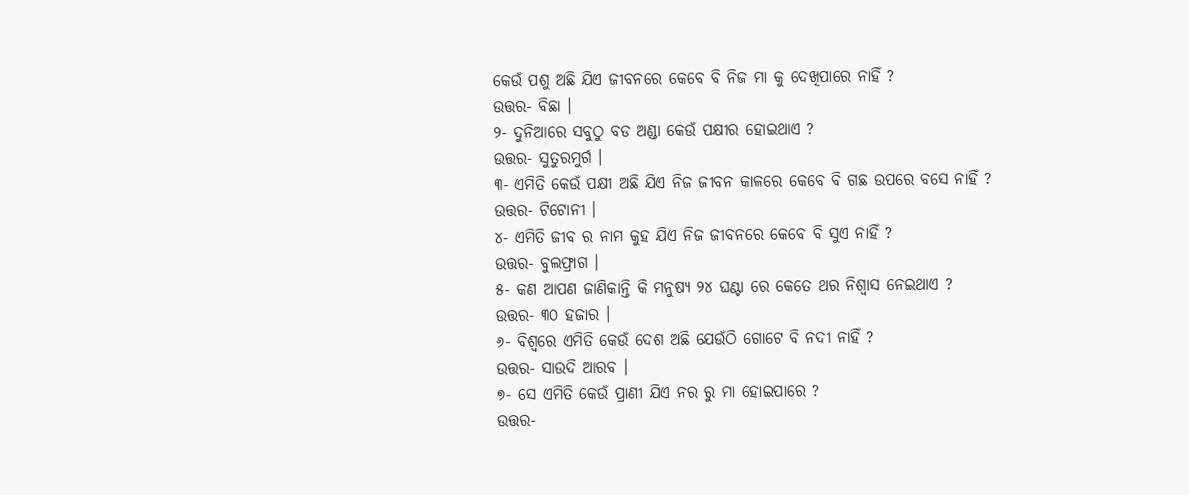କେଉଁ ପଶୁ ଅଛି ଯିଏ ଜୀବନରେ କେବେ ବି ନିଜ ମା କୁ ଦେଖିପାରେ ନାହିଁ ?
ଉତ୍ତର- ବିଛା ।
୨- ଦୁନିଆରେ ସବୁଠୁ ବଡ ଅଣ୍ଡା କେଉଁ ପକ୍ଷୀର ହୋଇଥାଏ ?
ଉତ୍ତର- ସୁତୁରମୁର୍ଗ ।
୩- ଏମିତି କେଉଁ ପକ୍ଷୀ ଅଛି ଯିଏ ନିଜ ଜୀବନ କାଳରେ କେବେ ବି ଗଛ ଉପରେ ବସେ ନାହିଁ ?
ଉତ୍ତର- ଟିଟୋନୀ ।
୪- ଏମିତି ଜୀବ ର ନାମ କୁହ ଯିଏ ନିଜ ଜୀବନରେ କେବେ ବି ସୁଏ ନାହିଁ ?
ଉତ୍ତର- ବୁଲଫ୍ରାଗ ।
୫- କଣ ଆପଣ ଜାଣିକାନ୍ତି କି ମନୁଷ୍ୟ ୨୪ ଘଣ୍ଟା ରେ କେତେ ଥର ନିଶ୍ଵାସ ନେଇଥାଏ ?
ଉତ୍ତର- ୩୦ ହଜାର ।
୬- ବିଶ୍ଵରେ ଏମିତି କେଉଁ ଦେଶ ଅଛି ଯେଉଁଠି ଗୋଟେ ବି ନଦୀ ନାହିଁ ?
ଉତ୍ତର- ସାଉଦି ଆରବ ।
୭- ସେ ଏମିତି କେଉଁ ପ୍ରାଣୀ ଯିଏ ନର ରୁ ମା ହୋଇପାରେ ?
ଉତ୍ତର-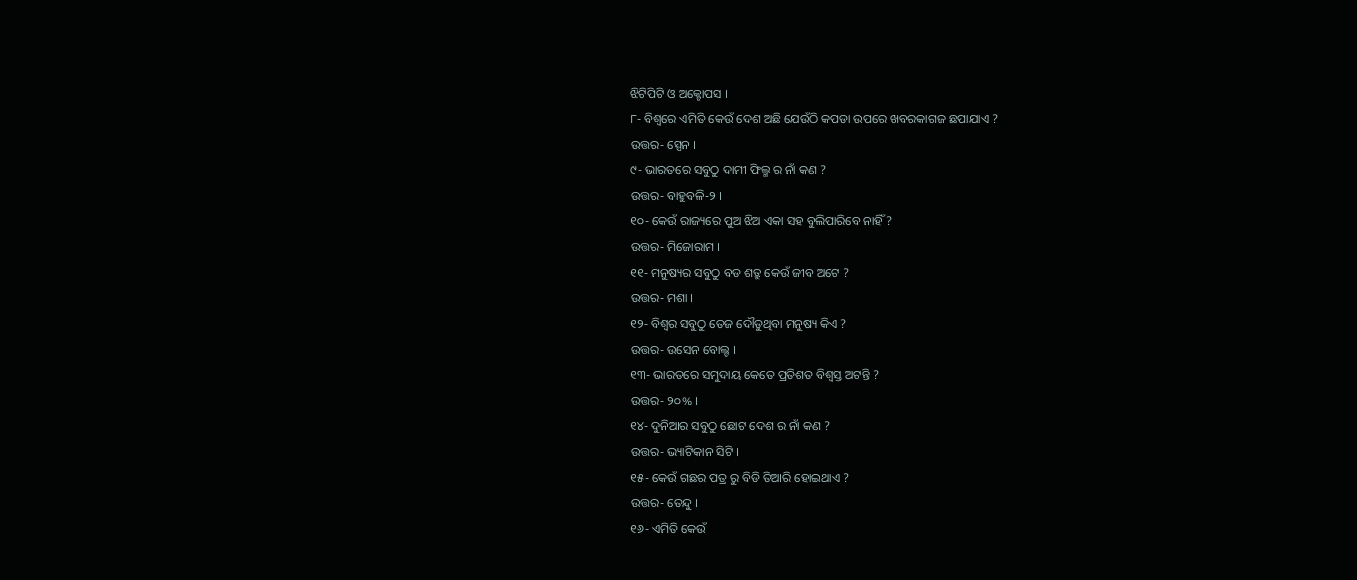ଝିଟିପିଟି ଓ ଅକ୍ଟୋପସ ।
୮- ବିଶ୍ଵରେ ଏମିତି କେଉଁ ଦେଶ ଅଛି ଯେଉଁଠି କପଡା ଉପରେ ଖବରକାଗଜ ଛପାଯାଏ ?
ଉତ୍ତର- ସ୍ପେନ ।
୯- ଭାରତରେ ସବୁଠୁ ଦାମୀ ଫିଲ୍ମ ର ନାଁ କଣ ?
ଉତ୍ତର- ବାହୁବଳି-୨ ।
୧୦- କେଉଁ ରାଜ୍ୟରେ ପୁଅ ଝିଅ ଏକା ସହ ବୁଲିପାରିବେ ନାହିଁ ?
ଉତ୍ତର- ମିଜୋରାମ ।
୧୧- ମନୁଷ୍ୟର ସବୁଠୁ ବଡ ଶତ୍ରୁ କେଉଁ ଜୀବ ଅଟେ ?
ଉତ୍ତର- ମଶା ।
୧୨- ବିଶ୍ଵର ସବୁଠୁ ତେଜ ଦୌଡୁଥିବା ମନୁଷ୍ୟ କିଏ ?
ଉତ୍ତର- ଉସେନ ବୋଲ୍ଟ ।
୧୩- ଭାରତରେ ସମୁଦାୟ କେତେ ପ୍ରତିଶତ ବିଶ୍ଵସ୍ତ ଅଟନ୍ତି ?
ଉତ୍ତର- ୨୦% ।
୧୪- ଦୁନିଆର ସବୁଠୁ ଛୋଟ ଦେଶ ର ନାଁ କଣ ?
ଉତ୍ତର- ଭ୍ୟାଟିକାନ ସିଟି ।
୧୫- କେଉଁ ଗଛର ପତ୍ର ରୁ ବିଡି ତିଆରି ହୋଇଥାଏ ?
ଉତ୍ତର- ତେନ୍ଦୁ ।
୧୬- ଏମିତି କେଉଁ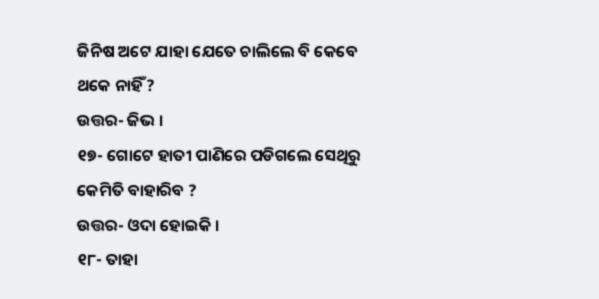ଜିନିଷ ଅଟେ ଯାହା ଯେତେ ଚାଲିଲେ ବି କେବେ ଥକେ ନାହିଁ ?
ଉତ୍ତର- ଜିଭ ।
୧୭- ଗୋଟେ ହାତୀ ପାଣିରେ ପଡିଗଲେ ସେଥିରୁ କେମିତି ବାହାରିବ ?
ଉତ୍ତର- ଓଦା ହୋଇକି ।
୧୮- ତାହା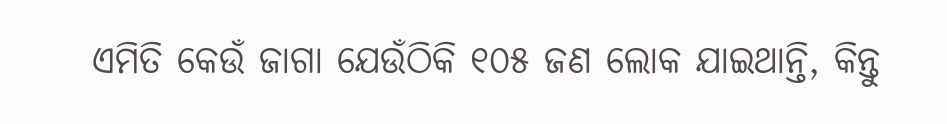ଏମିତି କେଉଁ ଜାଗା ଯେଉଁଠିକି ୧୦୫ ଜଣ ଲୋକ ଯାଇଥାନ୍ତି, କିନ୍ତୁ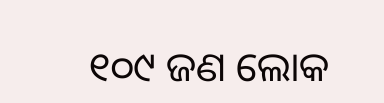୧୦୯ ଜଣ ଲୋକ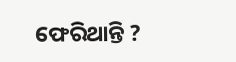ଫେରିଥାନ୍ତି ?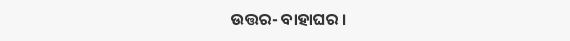ଉତ୍ତର- ବାହାଘର ।